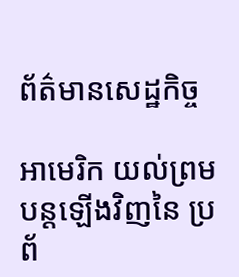ព័ត៌មានសេដ្ឋកិច្ច

អាមេរិក យល់ព្រមបន្តឡើងវិញនៃ ប្រព័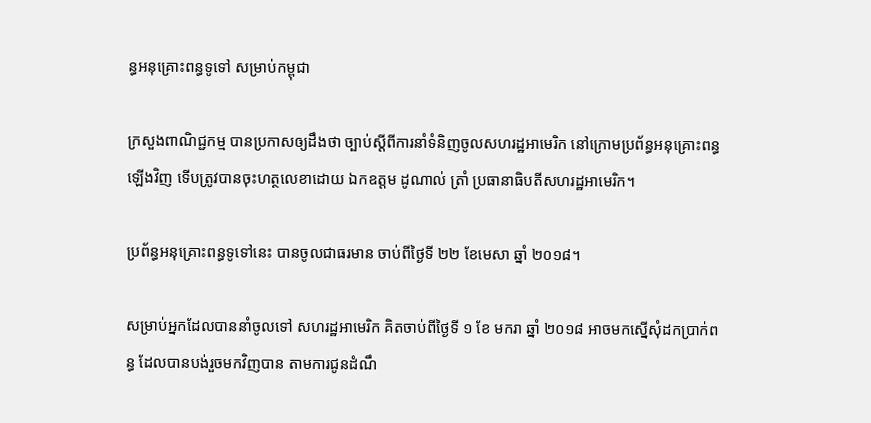ន្ធអនុគ្រោះពន្ធទូទៅ សម្រាប់កម្ពុជា

ក្រសួងពាណិជ្ជកម្ម បានប្រកាសឲ្យដឹងថា ច្បាប់ស្តីពីការនាំទំនិញចូលសហរដ្ឋអាមេរិក នៅក្រោមប្រព័ន្ធអនុគ្រោះពន្ធឡើងវិញ ទើបត្រូវបានចុះហត្ថលេខាដោយ ឯកឧត្តម ដូណាល់ ត្រាំ ប្រធានាធិបតីសហរដ្ឋអាមេរិក។

ប្រព័ន្ធអនុគ្រោះពន្ធទូទៅនេះ បានចូលជាធរមាន ចាប់ពីថ្ងៃទី ២២ ខែមេសា ឆ្នាំ ២០១៨។

សម្រាប់អ្នកដែលបាននាំចូលទៅ សហរដ្ឋអាមេរិក គិតចាប់ពីថ្ងៃទី ១ ខែ មករា ឆ្នាំ ២០១៨ អាចមកស្នើសុំដកប្រាក់ពន្ធ ដែលបានបង់រួចមកវិញបាន តាមការជូនដំណឹ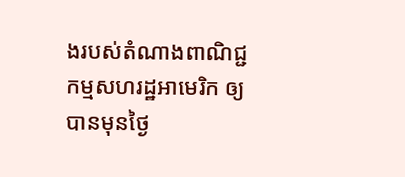ងរបស់តំណាងពាណិជ្ជកម្មសហរដ្ឋអាមេរិក ឲ្យបានមុនថ្ងៃ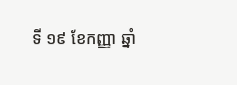ទី ១៩ ខែកញ្ញា ឆ្នាំ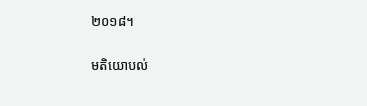២០១៨។

មតិយោបល់